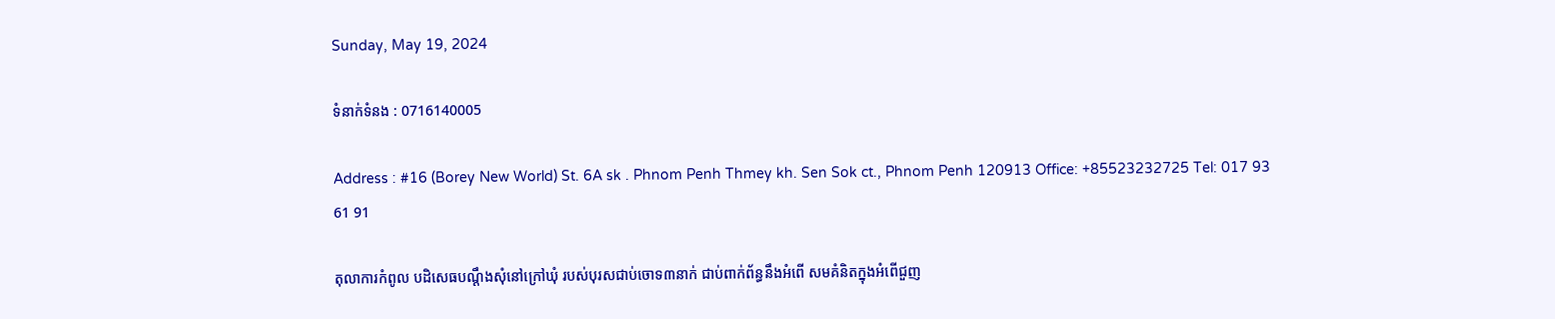Sunday, May 19, 2024

ទំនាក់ទំនង : 0716140005

Address : #16 (Borey New World) St. 6A sk . Phnom Penh Thmey kh. Sen Sok ct., Phnom Penh 120913 Office: +85523232725 Tel: 017 93 61 91

តុលាការកំពូល បដិសេធបណ្ដឹងសុំនៅក្រៅឃុំ របស់បុរសជាប់ចោទ៣នាក់ ជាប់ពាក់ព័ន្ធនឹងអំពើ សមគំនិតក្នុងអំពើជួញ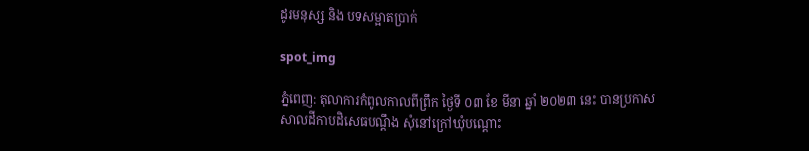ដូរមនុស្ស និង បទសម្អាតប្រាក់

spot_img

ភ្នំពេញ: តុលាការកំពូលកាលពីព្រឹក ថ្ងៃទី ០៣ ខែ មីនា ឆ្នាំ ២០២៣ នេះ បានប្រកាសសាលដីកាបដិសេធបណ្ដឹង សុំនៅក្រៅឃុំបណ្តោះ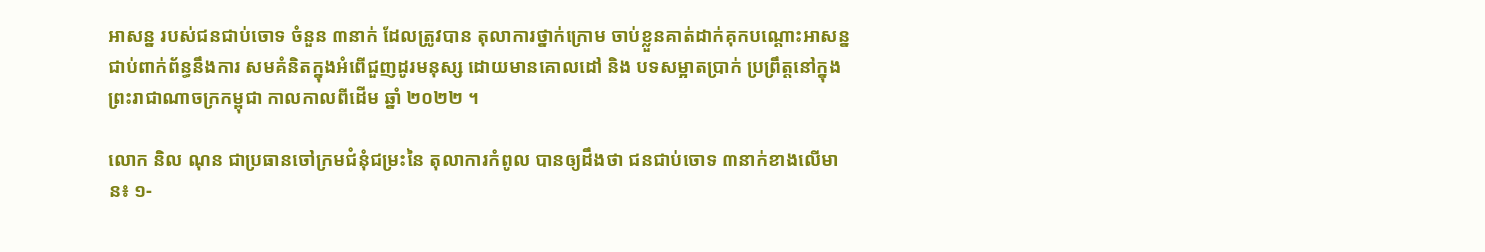អាសន្ន របស់ជនជាប់ចោទ ចំនួន ៣នាក់ ដែលត្រូវបាន តុលាការថ្នាក់ក្រោម ចាប់ខ្លួនគាត់ដាក់គុកបណ្ដោះអាសន្ន ជាប់ពាក់ព័ន្ធនឹងការ សមគំនិតក្នុងអំពើជួញដូរមនុស្ស ដោយមានគោលដៅ និង បទសម្អាតប្រាក់ ប្រព្រឹត្តនៅក្នុង ព្រះរាជាណាចក្រកម្ពុជា កាលកាលពីដើម ឆ្នាំ ២០២២ ។

លោក និល ណុន ជាប្រធានចៅក្រមជំនុំជម្រះនៃ តុលាការកំពូល បានឲ្យដឹងថា ជនជាប់ចោទ ៣នាក់ខាងលើមាន៖ ១-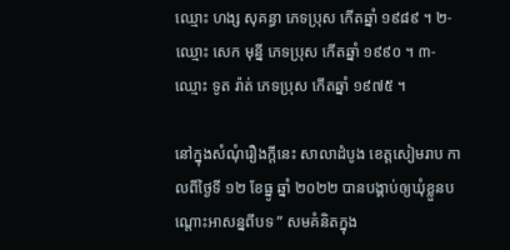ឈ្មោះ ហង្ស សុគន្ធា ភេទប្រុស កើតឆ្នាំ ១៩៨៩ ។ ២- ឈ្មោះ សេក មុន្នី ភេទប្រុស កើតឆ្នាំ ១៩៩០ ។ ៣- ឈ្មោះ ទូត រ៉ាត់ ភេទប្រុស កើតឆ្នាំ ១៩៧៥ ។

នៅក្នុងសំណុំរឿងក្តីនេះ សាលាដំបូង ខេត្តសៀមរាប កាលពីថ្ងៃទី ១២ ខែធ្នូ ឆ្នាំ ២០២២ បានបង្គាប់ឲ្យឃុំខ្លួនបណ្ដោះអាសន្នពីបទ ” សមគំនិតក្នុង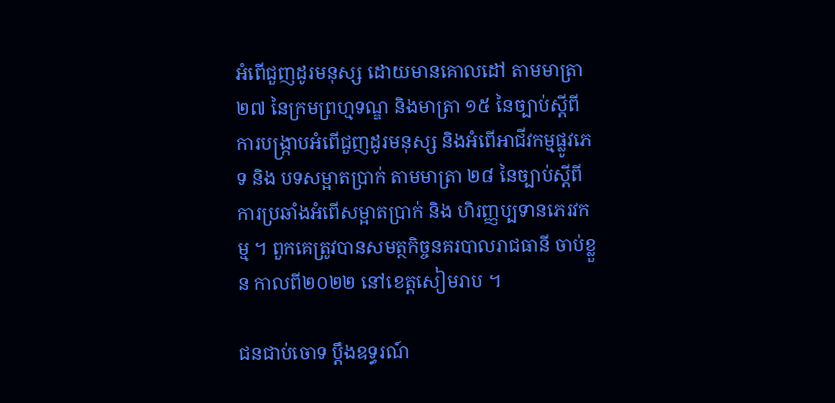អំពើជួញដូរមនុស្ស ដោយមានគោលដៅ តាមមាត្រា ២៧ នៃក្រមព្រហ្មទណ្ឌ និងមាត្រា ១៥ នៃច្បាប់ស្តីពីការបង្ក្រាបអំពើជួញដូរមនុស្ស និងអំពើអាជីវកម្មផ្លូវភេទ និង បទសម្អាតប្រាក់ តាមមាត្រា ២៨ នៃច្បាប់ស្តីពីការប្រឆាំងអំពើសម្អាតប្រាក់ និង ហិរញ្ញប្បទានភេរវកម្ម ។ ពួកគេត្រូវបានសមត្ថកិច្ចនគរបាលរាជធានី ចាប់ខ្លួន កាលពី២០២២ នៅខេត្តសៀមរាប ។

ជនជាប់ចោទ ប្តឹងឧទ្ធរណ៍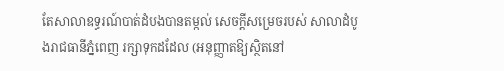តែសាលាឧទ្ធរណ៍បាត់ដំបងបានតម្កល់ សេចក្តីសម្រេចរបស់ សាលាដំបូងរាជធានីភ្នំពេញ រក្សាទុកដដែល (អនុញ្ញាតឱ្យស្ថិតនៅ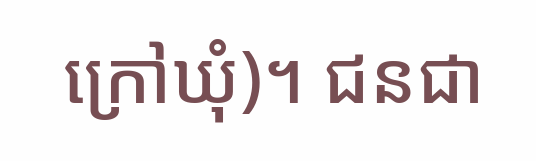ក្រៅឃុំ)។ ជនជា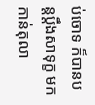ប់ចោទ ក៏បានបន្តប្តឹងសាទុក្ខ មកកាន់តុលា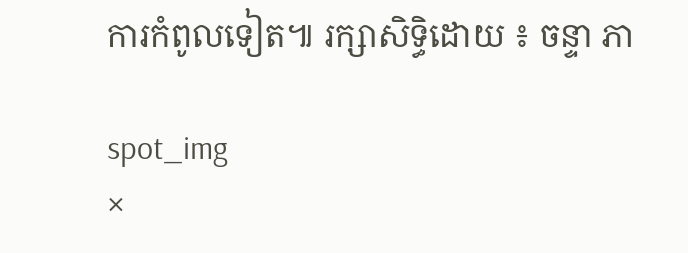ការកំពូលទៀត៕ រក្សាសិទ្ធិដោយ ៖ ចន្ទា ភា

spot_img
×